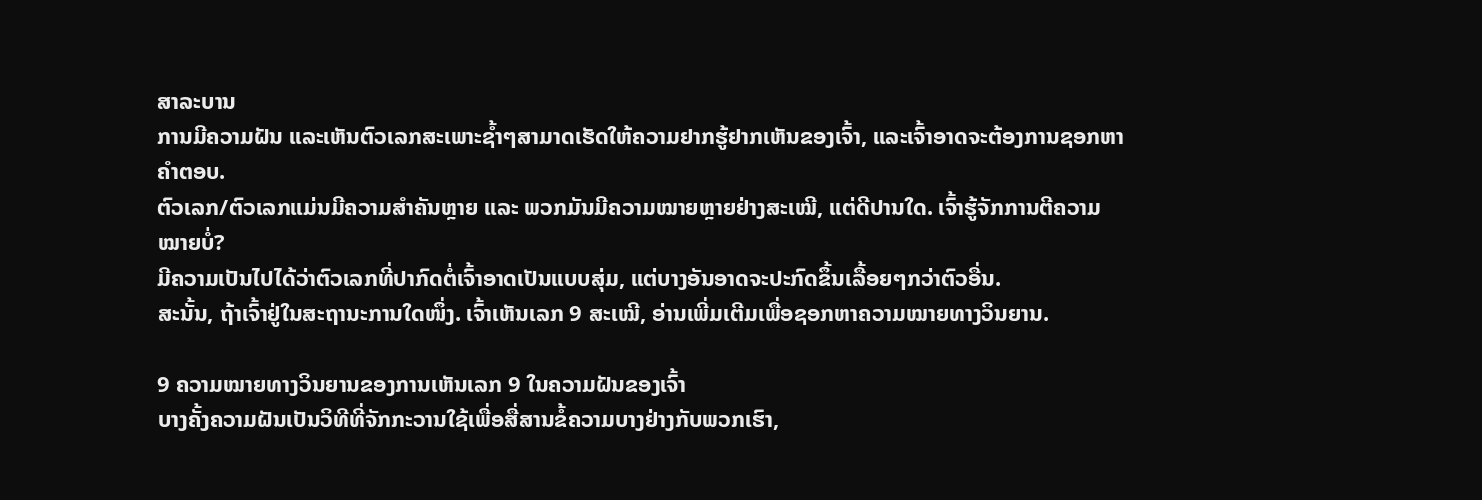ສາລະບານ
ການມີຄວາມຝັນ ແລະເຫັນຕົວເລກສະເພາະຊ້ຳໆສາມາດເຮັດໃຫ້ຄວາມຢາກຮູ້ຢາກເຫັນຂອງເຈົ້າ, ແລະເຈົ້າອາດຈະຕ້ອງການຊອກຫາຄຳຕອບ.
ຕົວເລກ/ຕົວເລກແມ່ນມີຄວາມສຳຄັນຫຼາຍ ແລະ ພວກມັນມີຄວາມໝາຍຫຼາຍຢ່າງສະເໝີ, ແຕ່ດີປານໃດ. ເຈົ້າຮູ້ຈັກການຕີຄວາມໝາຍບໍ່?
ມີຄວາມເປັນໄປໄດ້ວ່າຕົວເລກທີ່ປາກົດຕໍ່ເຈົ້າອາດເປັນແບບສຸ່ມ, ແຕ່ບາງອັນອາດຈະປະກົດຂຶ້ນເລື້ອຍໆກວ່າຕົວອື່ນ.
ສະນັ້ນ, ຖ້າເຈົ້າຢູ່ໃນສະຖານະການໃດໜຶ່ງ. ເຈົ້າເຫັນເລກ 9 ສະເໝີ, ອ່ານເພີ່ມເຕີມເພື່ອຊອກຫາຄວາມໝາຍທາງວິນຍານ.

9 ຄວາມໝາຍທາງວິນຍານຂອງການເຫັນເລກ 9 ໃນຄວາມຝັນຂອງເຈົ້າ
ບາງຄັ້ງຄວາມຝັນເປັນວິທີທີ່ຈັກກະວານໃຊ້ເພື່ອສື່ສານຂໍ້ຄວາມບາງຢ່າງກັບພວກເຮົາ,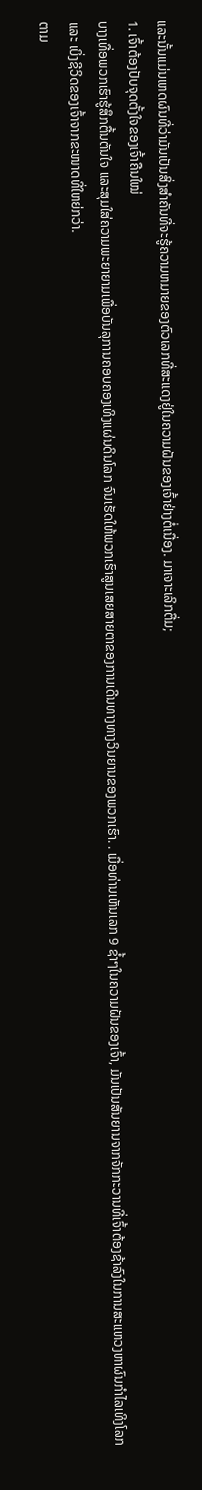ແລະນັ້ນແມ່ນເຫດຜົນທີ່ວ່າມັນເປັນສິ່ງສໍາຄັນທີ່ຈະຮູ້ຄວາມຫມາຍຂອງຕົວເລກທີ່ສະແດງຢູ່ໃນຄວາມຝັນຂອງເຈົ້າຢ່າງຕໍ່ເນື່ອງ. ມາເຈາະເລິກຕື່ມ;
1. ເຈົ້າຕ້ອງປັບຈຸດຕັ້ງໃຈຂອງເຈົ້າຄືນໃໝ່
ບາງເທື່ອພວກເຮົາຮູ້ສຶກຕື້ນຕັນໃຈ ແລະສຸມໃສ່ຄວາມພະຍາຍາມເພື່ອບັນລຸການຄອບຄອງເທິງແຜ່ນດິນໂລກ ຈົນເຮັດໃຫ້ພວກເຮົາສູນເສຍສາຍຕາຂອງການເດີນທາງທາງວິນຍານຂອງພວກເຮົາ. . ເມື່ອທ່ານເຫັນເລກ 9 ຊ້ຳໆໃນຄວາມຝັນຂອງເຈົ້າ, ມັນເປັນສັນຍານຈາກຈັກກະວານທີ່ເຈົ້າຕ້ອງຊ້າລົງໃນການສະແຫວງຫາຜົນກຳໄລເທິງໂລກ ແລະ ເບິ່ງຊີວິດຂອງເຈົ້າຈາກຂະໜາດທີ່ໃຫຍ່ກວ່າ.
ຕາມ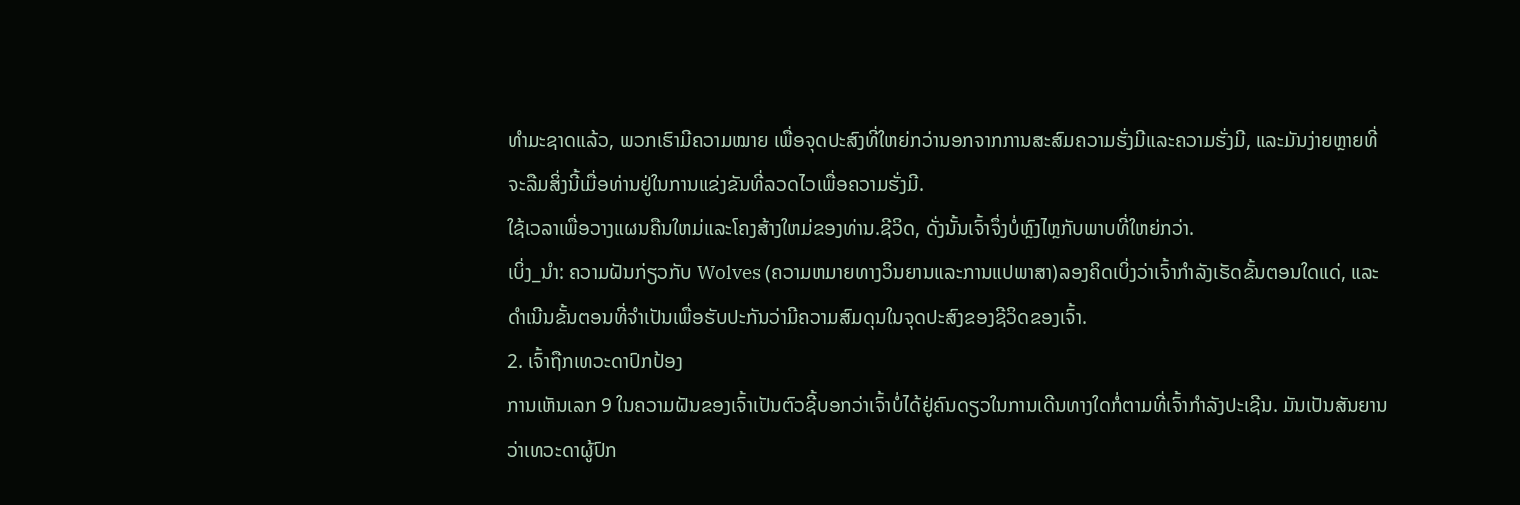ທຳມະຊາດແລ້ວ, ພວກເຮົາມີຄວາມໝາຍ ເພື່ອຈຸດປະສົງທີ່ໃຫຍ່ກວ່ານອກຈາກການສະສົມຄວາມຮັ່ງມີແລະຄວາມຮັ່ງມີ, ແລະມັນງ່າຍຫຼາຍທີ່ຈະລືມສິ່ງນີ້ເມື່ອທ່ານຢູ່ໃນການແຂ່ງຂັນທີ່ລວດໄວເພື່ອຄວາມຮັ່ງມີ.
ໃຊ້ເວລາເພື່ອວາງແຜນຄືນໃຫມ່ແລະໂຄງສ້າງໃຫມ່ຂອງທ່ານ.ຊີວິດ, ດັ່ງນັ້ນເຈົ້າຈຶ່ງບໍ່ຫຼົງໄຫຼກັບພາບທີ່ໃຫຍ່ກວ່າ.
ເບິ່ງ_ນຳ: ຄວາມຝັນກ່ຽວກັບ Wolves (ຄວາມຫມາຍທາງວິນຍານແລະການແປພາສາ)ລອງຄິດເບິ່ງວ່າເຈົ້າກໍາລັງເຮັດຂັ້ນຕອນໃດແດ່, ແລະດໍາເນີນຂັ້ນຕອນທີ່ຈໍາເປັນເພື່ອຮັບປະກັນວ່າມີຄວາມສົມດຸນໃນຈຸດປະສົງຂອງຊີວິດຂອງເຈົ້າ.
2. ເຈົ້າຖືກເທວະດາປົກປ້ອງ
ການເຫັນເລກ 9 ໃນຄວາມຝັນຂອງເຈົ້າເປັນຕົວຊີ້ບອກວ່າເຈົ້າບໍ່ໄດ້ຢູ່ຄົນດຽວໃນການເດີນທາງໃດກໍ່ຕາມທີ່ເຈົ້າກໍາລັງປະເຊີນ. ມັນເປັນສັນຍານວ່າເທວະດາຜູ້ປົກ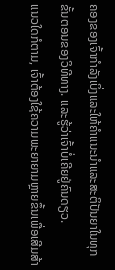ຄອງຂອງເຈົ້າກໍາລັງເບິ່ງແລະໃຫ້ຄໍາແນະນໍາແລະສະຕິປັນຍາໃນທຸກຂັ້ນຕອນຂອງວິທີທາງ. ແລະຮູ້ວ່າເຈົ້າບໍ່ເຄີຍຢູ່ຄົນດຽວ.
ແນວໃດກໍຕາມ, ເຈົ້າຕ້ອງໃຊ້ຄວາມພະຍາຍາມຫຼາຍຂຶ້ນເພື່ອເສີມສ້າ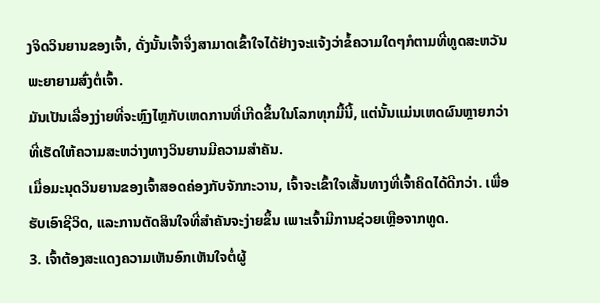ງຈິດວິນຍານຂອງເຈົ້າ, ດັ່ງນັ້ນເຈົ້າຈຶ່ງສາມາດເຂົ້າໃຈໄດ້ຢ່າງຈະແຈ້ງວ່າຂໍ້ຄວາມໃດໆກໍຕາມທີ່ທູດສະຫວັນພະຍາຍາມສົ່ງຕໍ່ເຈົ້າ.
ມັນເປັນເລື່ອງງ່າຍທີ່ຈະຫຼົງໄຫຼກັບເຫດການທີ່ເກີດຂຶ້ນໃນໂລກທຸກມື້ນີ້, ແຕ່ນັ້ນແມ່ນເຫດຜົນຫຼາຍກວ່າທີ່ເຮັດໃຫ້ຄວາມສະຫວ່າງທາງວິນຍານມີຄວາມສຳຄັນ.
ເມື່ອມະນຸດວິນຍານຂອງເຈົ້າສອດຄ່ອງກັບຈັກກະວານ, ເຈົ້າຈະເຂົ້າໃຈເສັ້ນທາງທີ່ເຈົ້າຄິດໄດ້ດີກວ່າ. ເພື່ອຮັບເອົາຊີວິດ, ແລະການຕັດສິນໃຈທີ່ສຳຄັນຈະງ່າຍຂຶ້ນ ເພາະເຈົ້າມີການຊ່ວຍເຫຼືອຈາກທູດ.
3. ເຈົ້າຕ້ອງສະແດງຄວາມເຫັນອົກເຫັນໃຈຕໍ່ຜູ້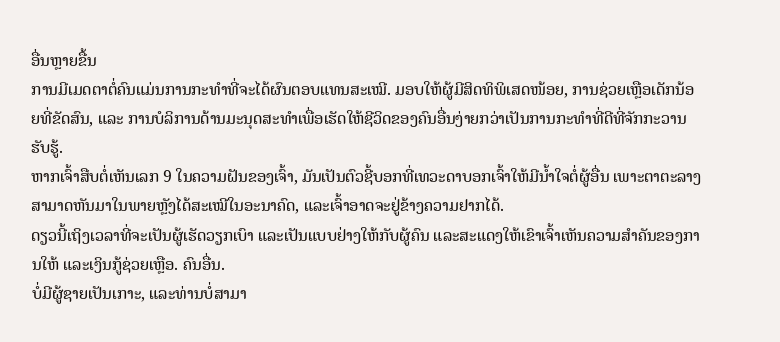ອື່ນຫຼາຍຂື້ນ
ການມີເມດຕາຕໍ່ຄົນແມ່ນການກະທຳທີ່ຈະໄດ້ຜົນຕອບແທນສະເໝີ. ມອບໃຫ້ຜູ້ມີສິດທິພິເສດໜ້ອຍ, ການຊ່ວຍເຫຼືອເດັກນ້ອຍທີ່ຂັດສົນ, ແລະ ການບໍລິການດ້ານມະນຸດສະທຳເພື່ອເຮັດໃຫ້ຊີວິດຂອງຄົນອື່ນງ່າຍກວ່າເປັນການກະທຳທີ່ດີທີ່ຈັກກະວານຮັບຮູ້.
ຫາກເຈົ້າສືບຕໍ່ເຫັນເລກ 9 ໃນຄວາມຝັນຂອງເຈົ້າ, ມັນເປັນຕົວຊີ້ບອກທີ່ເທວະດາບອກເຈົ້າໃຫ້ມີນໍ້າໃຈຕໍ່ຜູ້ອື່ນ ເພາະຕາຕະລາງ ສາມາດຫັນມາໃນພາຍຫຼັງໄດ້ສະເໝີໃນອະນາຄົດ, ແລະເຈົ້າອາດຈະຢູ່ຂ້າງຄວາມຢາກໄດ້.
ດຽວນີ້ເຖິງເວລາທີ່ຈະເປັນຜູ້ເຮັດວຽກເບົາ ແລະເປັນແບບຢ່າງໃຫ້ກັບຜູ້ຄົນ ແລະສະແດງໃຫ້ເຂົາເຈົ້າເຫັນຄວາມສຳຄັນຂອງການໃຫ້ ແລະເງິນກູ້ຊ່ວຍເຫຼືອ. ຄົນອື່ນ.
ບໍ່ມີຜູ້ຊາຍເປັນເກາະ, ແລະທ່ານບໍ່ສາມາ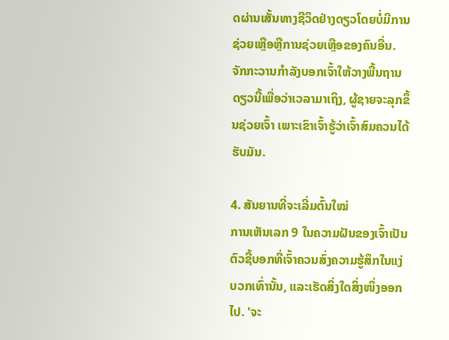ດຜ່ານເສັ້ນທາງຊີວິດຢ່າງດຽວໂດຍບໍ່ມີການຊ່ວຍເຫຼືອຫຼືການຊ່ວຍເຫຼືອຂອງຄົນອື່ນ. ຈັກກະວານກຳລັງບອກເຈົ້າໃຫ້ວາງພື້ນຖານດຽວນີ້ເພື່ອວ່າເວລາມາເຖິງ, ຜູ້ຊາຍຈະລຸກຂຶ້ນຊ່ວຍເຈົ້າ ເພາະເຂົາເຈົ້າຮູ້ວ່າເຈົ້າສົມຄວນໄດ້ຮັບມັນ.

4. ສັນຍານທີ່ຈະເລີ່ມຕົ້ນໃໝ່
ການເຫັນເລກ 9 ໃນຄວາມຝັນຂອງເຈົ້າເປັນຕົວຊີ້ບອກທີ່ເຈົ້າຄວນສົ່ງຄວາມຮູ້ສຶກໃນແງ່ບວກເທົ່ານັ້ນ, ແລະເຮັດສິ່ງໃດສິ່ງໜຶ່ງອອກໄປ. 'ຈະ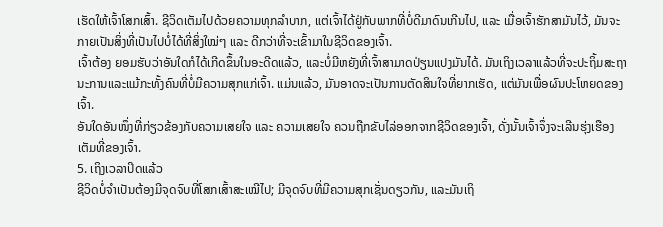ເຮັດໃຫ້ເຈົ້າໂສກເສົ້າ. ຊີວິດເຕັມໄປດ້ວຍຄວາມທຸກລຳບາກ, ແຕ່ເຈົ້າໄດ້ຢູ່ກັບພາກທີ່ບໍ່ດີມາດົນເກີນໄປ, ແລະ ເມື່ອເຈົ້າຮັກສາມັນໄວ້, ມັນຈະກາຍເປັນສິ່ງທີ່ເປັນໄປບໍ່ໄດ້ທີ່ສິ່ງໃໝ່ໆ ແລະ ດີກວ່າທີ່ຈະເຂົ້າມາໃນຊີວິດຂອງເຈົ້າ.
ເຈົ້າຕ້ອງ ຍອມຮັບວ່າອັນໃດກໍໄດ້ເກີດຂຶ້ນໃນອະດີດແລ້ວ, ແລະບໍ່ມີຫຍັງທີ່ເຈົ້າສາມາດປ່ຽນແປງມັນໄດ້. ມັນເຖິງເວລາແລ້ວທີ່ຈະປະຖິ້ມສະຖານະການແລະແມ້ກະທັ້ງຄົນທີ່ບໍ່ມີຄວາມສຸກແກ່ເຈົ້າ. ແມ່ນແລ້ວ, ມັນອາດຈະເປັນການຕັດສິນໃຈທີ່ຍາກເຮັດ, ແຕ່ມັນເພື່ອຜົນປະໂຫຍດຂອງເຈົ້າ.
ອັນໃດອັນໜຶ່ງທີ່ກ່ຽວຂ້ອງກັບຄວາມເສຍໃຈ ແລະ ຄວາມເສຍໃຈ ຄວນຖືກຂັບໄລ່ອອກຈາກຊີວິດຂອງເຈົ້າ, ດັ່ງນັ້ນເຈົ້າຈຶ່ງຈະເລີນຮຸ່ງເຮືອງເຕັມທີ່ຂອງເຈົ້າ.
5. ເຖິງເວລາປິດແລ້ວ
ຊີວິດບໍ່ຈຳເປັນຕ້ອງມີຈຸດຈົບທີ່ໂສກເສົ້າສະເໝີໄປ; ມີຈຸດຈົບທີ່ມີຄວາມສຸກເຊັ່ນດຽວກັນ, ແລະມັນເຖິ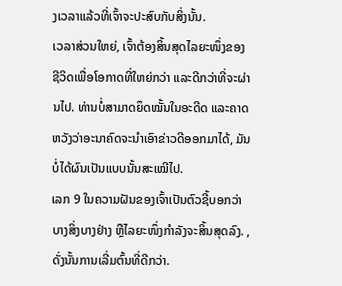ງເວລາແລ້ວທີ່ເຈົ້າຈະປະສົບກັບສິ່ງນັ້ນ.
ເວລາສ່ວນໃຫຍ່, ເຈົ້າຕ້ອງສິ້ນສຸດໄລຍະໜຶ່ງຂອງຊີວິດເພື່ອໂອກາດທີ່ໃຫຍ່ກວ່າ ແລະດີກວ່າທີ່ຈະຜ່ານໄປ. ທ່ານບໍ່ສາມາດຍຶດໝັ້ນໃນອະດີດ ແລະຄາດຫວັງວ່າອະນາຄົດຈະນຳເອົາຂ່າວດີອອກມາໄດ້, ມັນບໍ່ໄດ້ຜົນເປັນແບບນັ້ນສະເໝີໄປ.
ເລກ 9 ໃນຄວາມຝັນຂອງເຈົ້າເປັນຕົວຊີ້ບອກວ່າບາງສິ່ງບາງຢ່າງ ຫຼືໄລຍະໜຶ່ງກຳລັງຈະສິ້ນສຸດລົງ. , ດັ່ງນັ້ນການເລີ່ມຕົ້ນທີ່ດີກວ່າ.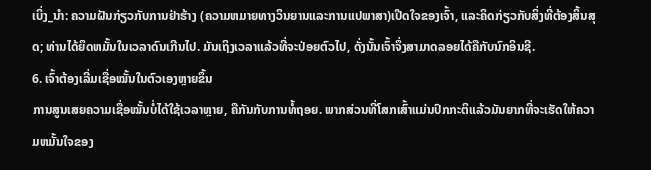ເບິ່ງ_ນຳ: ຄວາມຝັນກ່ຽວກັບການຢ່າຮ້າງ (ຄວາມຫມາຍທາງວິນຍານແລະການແປພາສາ)ເປີດໃຈຂອງເຈົ້າ, ແລະຄິດກ່ຽວກັບສິ່ງທີ່ຕ້ອງສິ້ນສຸດ; ທ່ານໄດ້ຍຶດຫມັ້ນໃນເວລາດົນເກີນໄປ. ມັນເຖິງເວລາແລ້ວທີ່ຈະປ່ອຍຕົວໄປ, ດັ່ງນັ້ນເຈົ້າຈຶ່ງສາມາດລອຍໄດ້ຄືກັບນົກອິນຊີ.
6. ເຈົ້າຕ້ອງເລີ່ມເຊື່ອໝັ້ນໃນຕົວເອງຫຼາຍຂຶ້ນ
ການສູນເສຍຄວາມເຊື່ອໝັ້ນບໍ່ໄດ້ໃຊ້ເວລາຫຼາຍ, ຄືກັນກັບການທໍ້ຖອຍ. ພາກສ່ວນທີ່ໂສກເສົ້າແມ່ນປົກກະຕິແລ້ວມັນຍາກທີ່ຈະເຮັດໃຫ້ຄວາມຫມັ້ນໃຈຂອງ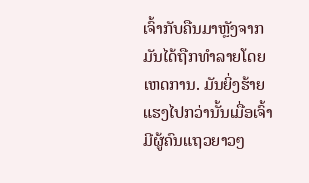ເຈົ້າກັບຄືນມາຫຼັງຈາກມັນໄດ້ຖືກທໍາລາຍໂດຍເຫດການ. ມັນຍິ່ງຮ້າຍແຮງໄປກວ່ານັ້ນເມື່ອເຈົ້າມີຜູ້ຄົນແຖວຍາວໆ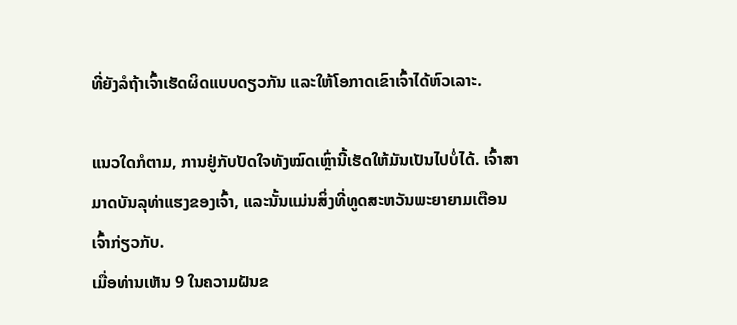ທີ່ຍັງລໍຖ້າເຈົ້າເຮັດຜິດແບບດຽວກັນ ແລະໃຫ້ໂອກາດເຂົາເຈົ້າໄດ້ຫົວເລາະ.

ແນວໃດກໍຕາມ, ການຢູ່ກັບປັດໃຈທັງໝົດເຫຼົ່ານີ້ເຮັດໃຫ້ມັນເປັນໄປບໍ່ໄດ້. ເຈົ້າສາມາດບັນລຸທ່າແຮງຂອງເຈົ້າ, ແລະນັ້ນແມ່ນສິ່ງທີ່ທູດສະຫວັນພະຍາຍາມເຕືອນເຈົ້າກ່ຽວກັບ.
ເມື່ອທ່ານເຫັນ 9 ໃນຄວາມຝັນຂ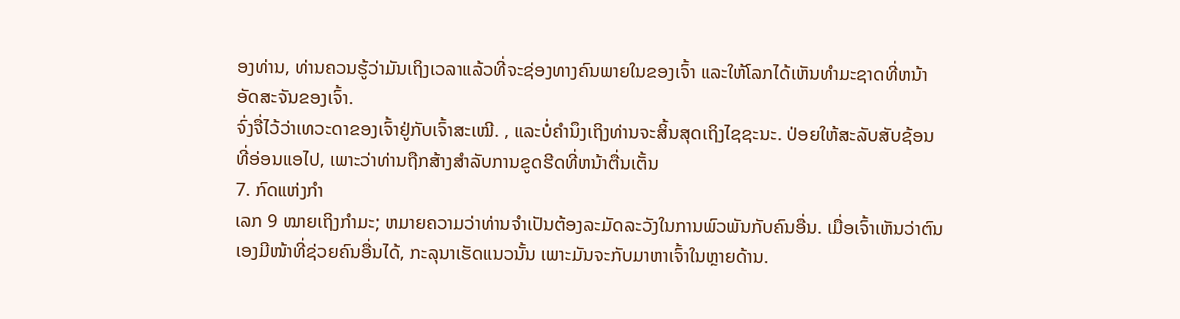ອງທ່ານ, ທ່ານຄວນຮູ້ວ່າມັນເຖິງເວລາແລ້ວທີ່ຈະຊ່ອງທາງຄົນພາຍໃນຂອງເຈົ້າ ແລະໃຫ້ໂລກໄດ້ເຫັນທໍາມະຊາດທີ່ຫນ້າອັດສະຈັນຂອງເຈົ້າ.
ຈົ່ງຈື່ໄວ້ວ່າເທວະດາຂອງເຈົ້າຢູ່ກັບເຈົ້າສະເໝີ. , ແລະບໍ່ຄໍານຶງເຖິງທ່ານຈະສິ້ນສຸດເຖິງໄຊຊະນະ. ປ່ອຍໃຫ້ສະລັບສັບຊ້ອນທີ່ອ່ອນແອໄປ, ເພາະວ່າທ່ານຖືກສ້າງສໍາລັບການຂູດຮີດທີ່ຫນ້າຕື່ນເຕັ້ນ
7. ກົດແຫ່ງກຳ
ເລກ 9 ໝາຍເຖິງກຳມະ; ຫມາຍຄວາມວ່າທ່ານຈໍາເປັນຕ້ອງລະມັດລະວັງໃນການພົວພັນກັບຄົນອື່ນ. ເມື່ອເຈົ້າເຫັນວ່າຕົນເອງມີໜ້າທີ່ຊ່ວຍຄົນອື່ນໄດ້, ກະລຸນາເຮັດແນວນັ້ນ ເພາະມັນຈະກັບມາຫາເຈົ້າໃນຫຼາຍດ້ານ.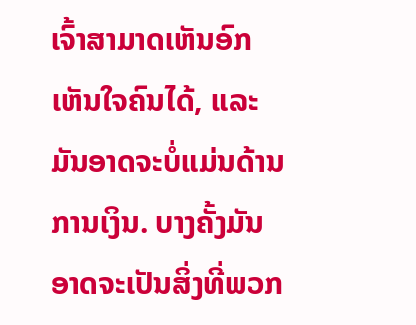ເຈົ້າສາມາດເຫັນອົກເຫັນໃຈຄົນໄດ້, ແລະມັນອາດຈະບໍ່ແມ່ນດ້ານການເງິນ. ບາງຄັ້ງມັນອາດຈະເປັນສິ່ງທີ່ພວກ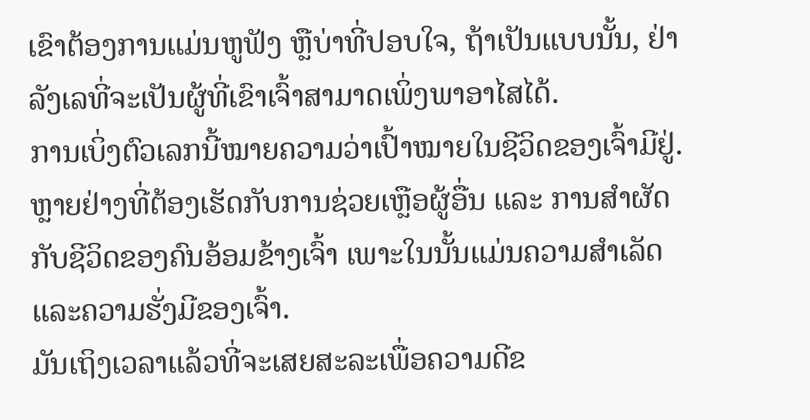ເຂົາຕ້ອງການແມ່ນຫູຟັງ ຫຼືບ່າທີ່ປອບໃຈ, ຖ້າເປັນແບບນັ້ນ, ຢ່າລັງເລທີ່ຈະເປັນຜູ້ທີ່ເຂົາເຈົ້າສາມາດເພິ່ງພາອາໄສໄດ້.
ການເບິ່ງຕົວເລກນີ້ໝາຍຄວາມວ່າເປົ້າໝາຍໃນຊີວິດຂອງເຈົ້າມີຢູ່. ຫຼາຍຢ່າງທີ່ຕ້ອງເຮັດກັບການຊ່ວຍເຫຼືອຜູ້ອື່ນ ແລະ ການສຳຜັດກັບຊີວິດຂອງຄົນອ້ອມຂ້າງເຈົ້າ ເພາະໃນນັ້ນແມ່ນຄວາມສຳເລັດແລະຄວາມຮັ່ງມີຂອງເຈົ້າ.
ມັນເຖິງເວລາແລ້ວທີ່ຈະເສຍສະລະເພື່ອຄວາມດີຂ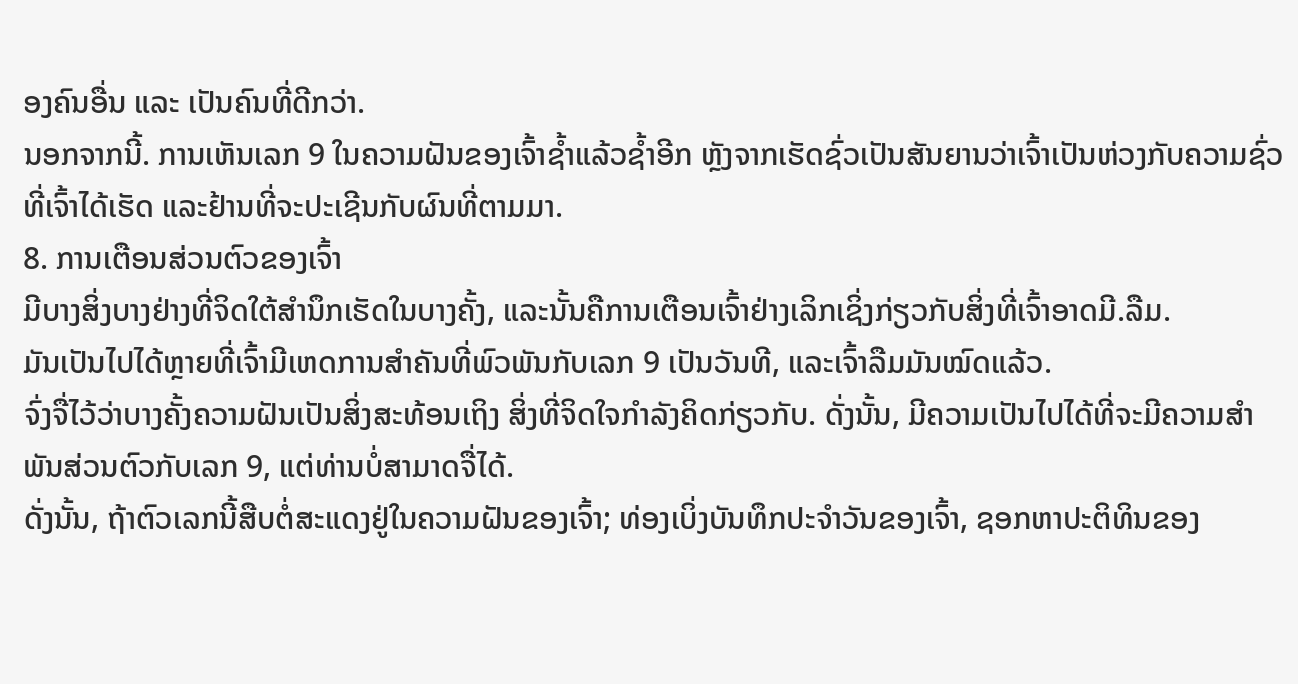ອງຄົນອື່ນ ແລະ ເປັນຄົນທີ່ດີກວ່າ.
ນອກຈາກນີ້. ການເຫັນເລກ 9 ໃນຄວາມຝັນຂອງເຈົ້າຊໍ້າແລ້ວຊໍ້າອີກ ຫຼັງຈາກເຮັດຊົ່ວເປັນສັນຍານວ່າເຈົ້າເປັນຫ່ວງກັບຄວາມຊົ່ວທີ່ເຈົ້າໄດ້ເຮັດ ແລະຢ້ານທີ່ຈະປະເຊີນກັບຜົນທີ່ຕາມມາ.
8. ການເຕືອນສ່ວນຕົວຂອງເຈົ້າ
ມີບາງສິ່ງບາງຢ່າງທີ່ຈິດໃຕ້ສຳນຶກເຮັດໃນບາງຄັ້ງ, ແລະນັ້ນຄືການເຕືອນເຈົ້າຢ່າງເລິກເຊິ່ງກ່ຽວກັບສິ່ງທີ່ເຈົ້າອາດມີ.ລືມ.
ມັນເປັນໄປໄດ້ຫຼາຍທີ່ເຈົ້າມີເຫດການສຳຄັນທີ່ພົວພັນກັບເລກ 9 ເປັນວັນທີ, ແລະເຈົ້າລືມມັນໝົດແລ້ວ.
ຈົ່ງຈື່ໄວ້ວ່າບາງຄັ້ງຄວາມຝັນເປັນສິ່ງສະທ້ອນເຖິງ ສິ່ງທີ່ຈິດໃຈກໍາລັງຄິດກ່ຽວກັບ. ດັ່ງນັ້ນ, ມີຄວາມເປັນໄປໄດ້ທີ່ຈະມີຄວາມສໍາພັນສ່ວນຕົວກັບເລກ 9, ແຕ່ທ່ານບໍ່ສາມາດຈື່ໄດ້.
ດັ່ງນັ້ນ, ຖ້າຕົວເລກນີ້ສືບຕໍ່ສະແດງຢູ່ໃນຄວາມຝັນຂອງເຈົ້າ; ທ່ອງເບິ່ງບັນທຶກປະຈຳວັນຂອງເຈົ້າ, ຊອກຫາປະຕິທິນຂອງ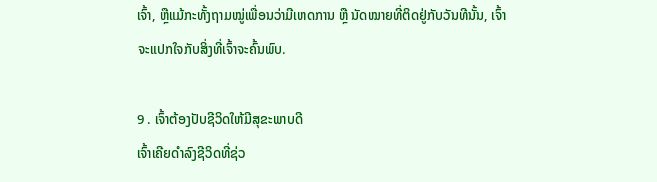ເຈົ້າ, ຫຼືແມ້ກະທັ້ງຖາມໝູ່ເພື່ອນວ່າມີເຫດການ ຫຼື ນັດໝາຍທີ່ຕິດຢູ່ກັບວັນທີນັ້ນ, ເຈົ້າຈະແປກໃຈກັບສິ່ງທີ່ເຈົ້າຈະຄົ້ນພົບ.

9 . ເຈົ້າຕ້ອງປັບຊີວິດໃຫ້ມີສຸຂະພາບດີ
ເຈົ້າເຄີຍດຳລົງຊີວິດທີ່ຊ່ວ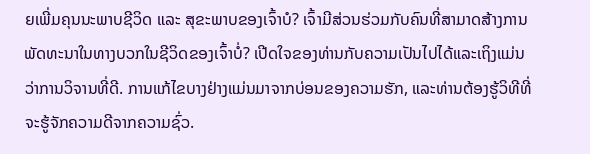ຍເພີ່ມຄຸນນະພາບຊີວິດ ແລະ ສຸຂະພາບຂອງເຈົ້າບໍ? ເຈົ້າມີສ່ວນຮ່ວມກັບຄົນທີ່ສາມາດສ້າງການພັດທະນາໃນທາງບວກໃນຊີວິດຂອງເຈົ້າບໍ່? ເປີດໃຈຂອງທ່ານກັບຄວາມເປັນໄປໄດ້ແລະເຖິງແມ່ນວ່າການວິຈານທີ່ດີ. ການແກ້ໄຂບາງຢ່າງແມ່ນມາຈາກບ່ອນຂອງຄວາມຮັກ, ແລະທ່ານຕ້ອງຮູ້ວິທີທີ່ຈະຮູ້ຈັກຄວາມດີຈາກຄວາມຊົ່ວ.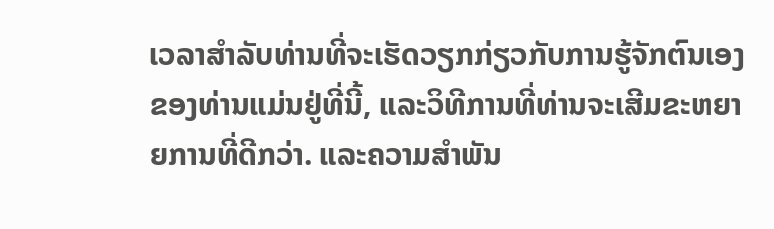ເວລາສໍາລັບທ່ານທີ່ຈະເຮັດວຽກກ່ຽວກັບການຮູ້ຈັກຕົນເອງຂອງທ່ານແມ່ນຢູ່ທີ່ນີ້, ແລະວິທີການທີ່ທ່ານຈະເສີມຂະຫຍາຍການທີ່ດີກວ່າ. ແລະຄວາມສຳພັນ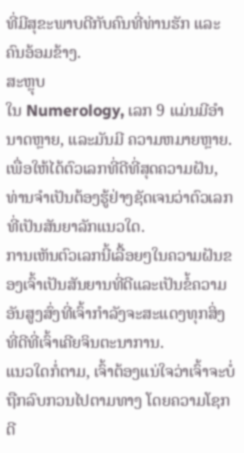ທີ່ມີສຸຂະພາບດີກັບຄົນທີ່ທ່ານຮັກ ແລະຄົນອ້ອມຂ້າງ.
ສະຫຼຸບ
ໃນ Numerology, ເລກ 9 ແມ່ນມີອໍານາດຫຼາຍ, ແລະມັນມີ ຄວາມຫມາຍຫຼາຍ. ເພື່ອໃຫ້ໄດ້ຕົວເລກທີ່ດີທີ່ສຸດຄວາມຝັນ, ທ່ານຈໍາເປັນຕ້ອງຮູ້ຢ່າງຊັດເຈນວ່າຕົວເລກທີ່ເປັນສັນຍາລັກແນວໃດ.
ການເຫັນຕົວເລກນີ້ເລື້ອຍໆໃນຄວາມຝັນຂອງເຈົ້າເປັນສັນຍານທີ່ດີແລະເປັນຂໍ້ຄວາມອັນສູງສົ່ງທີ່ເຈົ້າກໍາລັງຈະສະແດງທຸກສິ່ງທີ່ດີທີ່ເຈົ້າເຄີຍຈິນຕະນາການ.
ແນວໃດກໍ່ຕາມ, ເຈົ້າຕ້ອງແນ່ໃຈວ່າເຈົ້າຈະບໍ່ຖືກລົບກວນໄປຕາມທາງ ໂດຍຄວາມໂຊກດີ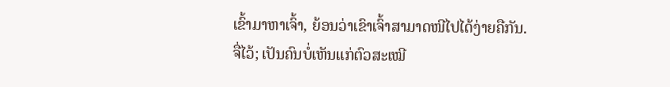ເຂົ້າມາຫາເຈົ້າ, ຍ້ອນວ່າເຂົາເຈົ້າສາມາດໜີໄປໄດ້ງ່າຍຄືກັນ.
ຈື່ໄວ້; ເປັນຄົນບໍ່ເຫັນແກ່ຕົວສະເໝີ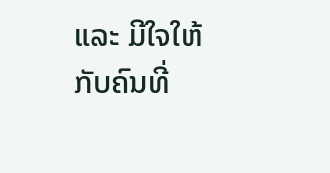ແລະ ມີໃຈໃຫ້ກັບຄົນທີ່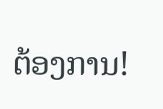ຕ້ອງການ!